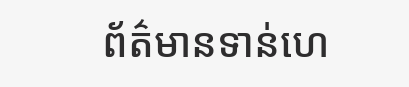ព័ត៌មានទាន់ហេ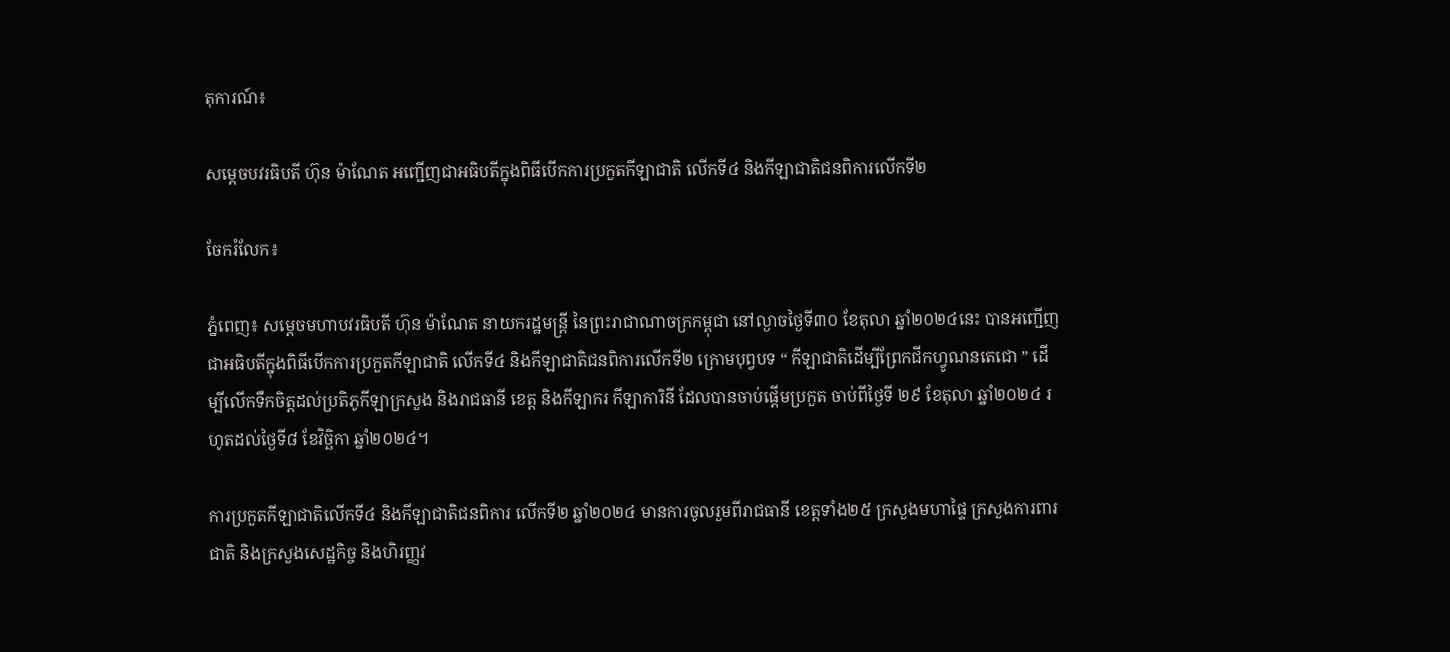តុការណ៍៖

សម្ដេចបវរធិបតី ហ៊ុន ម៉ាណែត អញ្ជើញជាអធិបតីក្នុងពិធីបើកការប្រកួតកីឡាជាតិ លើកទី៤ និងកីឡាជាតិជនពិការលើកទី២

ចែករំលែក៖

ភ្នំពេញ៖ សម្ដេចមហាបវរធិបតី ហ៊ុន ម៉ាណែត នាយករដ្ឋមន្ត្រី នៃព្រះរាជាណាចក្រកម្ពុជា នៅល្ងាចថ្ងៃទី៣០ ខែតុលា ឆ្នាំ២០២៤នេះ បានអញ្ជើញជាអធិបតីក្នុងពិធីបើកការប្រកួតកីឡាជាតិ លើកទី៤ និងកីឡាជាតិជនពិការលើកទី២ ក្រោមបុព្វបទ “ កីឡាជាតិដើម្បីព្រែកជីកហ្វូណនតេជោ ” ដើម្បីលើកទឹកចិត្តដល់ប្រតិភូកីឡាក្រសួង និងរាជធានី ខេត្ត និងកីឡាករ កីឡាការិនី ដែលបានចាប់ផ្តើមប្រកួត ចាប់ពីថ្ងៃទី ២៩ ខែតុលា ឆ្នាំ២០២៤ រហូតដល់ថ្ងៃទី៨ ខែវិច្ឆិកា ឆ្នាំ២០២៤។

ការប្រកួតកីឡាជាតិលើកទី៤ និងកីឡាជាតិជនពិការ លើកទី២ ឆ្នាំ២០២៤ មានការចូលរួមពីរាជធានី ខេត្តទាំង២៥ ក្រសួងមហាផ្ទៃ ក្រសួងការពារជាតិ និងក្រសួងសេដ្ឋកិច្ច និងហិរញ្ញវ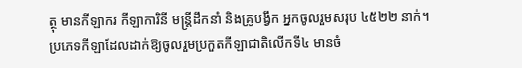ត្ថុ មានកីឡាករ កីឡាការិនី មន្ត្រីដឹកនាំ និងគ្រូបង្វឹក អ្នកចូលរួមសរុប ៤៥២២ នាក់។ ប្រភេទកីឡាដែលដាក់ឱ្យចូលរួមប្រកួតកីឡាជាតិលើកទី៤ មានចំ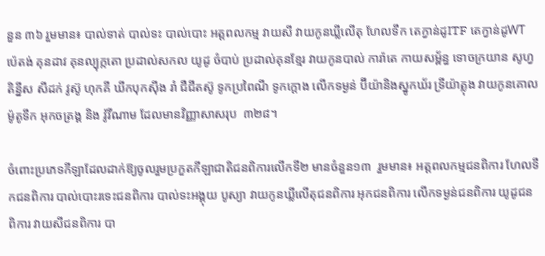នួន ៣៦ រួមមាន៖ បាល់ទាត់ បាល់ទះ បាល់បោះ អត្តពលកម្ម វាយសី វាយកូនឃ្លីលើតុ ហែលទឹក តេក្វាន់ដូITF តេក្វាន់ដូWT ប៉េតង់ គុនដាវ គុនល្បុក្កតោ ប្រដាល់សកល យូដូ ចំបាប់ ប្រដាល់គុនខ្មែរ វាយកូនបាល់ ការ៉ាតេ កាយសម្ព័ន្ធ ទោចក្រយាន សូហ្វតិន្នីស សីដក់ វូស៊ូ ហុកគី ឃីកបុកស៊ីង រាំ ជឺជីតស៊ូ ទូកប្រពៃណី ទូកក្តោង លើកទម្ងន់ ប៊ីយ៉ានិងស្នូកឃ័រ ទ្រីយ៉ាត្លុង វាយកូនគោល ម៉ូតូទឹក អុកចត្រង្គ និង វ៉ូវីណាម ដែលមានវិញ្ញាសាសរុប  ៣២៨។

ចំពោះប្រភេទកីឡាដែលដាក់ឱ្យចូលរួមប្រកួតកីឡាជាតិជនពិការលើកទី២ មានចំនួន១៣  រួមមាន៖ អត្តពលកម្មជនពិការ ហែលទឹកជនពិការ បាល់បោះរទេះជនពិការ បាល់ទះអង្គុយ បូស្យា វាយកូនឃ្លីលើតុជនពិការ អុកជនពិការ លើកទម្ងន់ជនពិការ យូដូជនពិការ វាយសីជនពិការ បា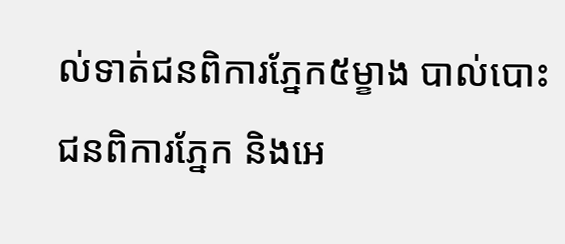ល់ទាត់ជនពិការភ្នែក៥ម្ខាង បាល់បោះជនពិការភ្នែក និងអេ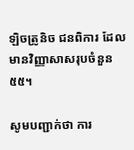ឡិចត្រូនិច ជនពិការ ដែលមានវិញ្ញាសាសរុបចំនួន ៥៥។

សូមបញ្ជាក់ថា ការ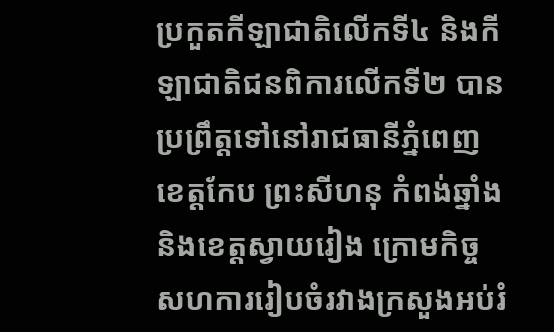ប្រកួតកីឡាជាតិលើកទី៤ និងកីឡាជាតិជនពិការលើកទី២ បានប្រព្រឹត្តទៅនៅរាជធានីភ្នំពេញ ខេត្តកែប ព្រះសីហនុ កំពង់ឆ្នាំង និងខេត្តស្វាយរៀង ក្រោមកិច្ចសហការរៀបចំរវាងក្រសួងអប់រំ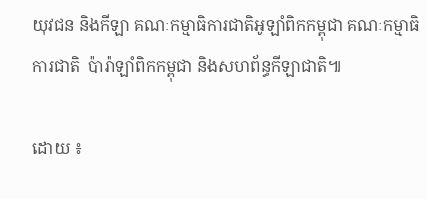យុវជន និងកីឡា គណៈកម្មាធិការជាតិអូឡាំពិកកម្ពុជា គណៈកម្មាធិការជាតិ  ប៉ារ៉ាឡាំពិកកម្ពុជា និងសហព័ន្ធកីឡាជាតិ៕

ដោយ ៖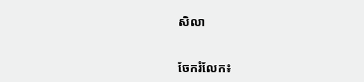សិលា


ចែករំលែក៖